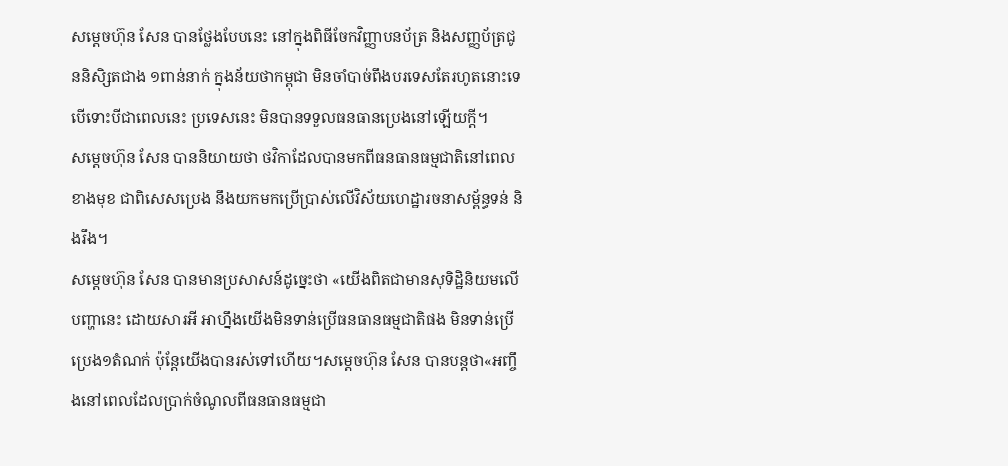សម្តេចហ៊ុន សែន បានថ្លែងបែបនេះ នៅក្នុងពិធីចែកវិញ្ញាបនប័ត្រ និងសញ្ញប័ត្រជូននិសិ្សតជាង ១ពាន់នាក់ ក្នុងន័យថាកម្ពុជា មិនចាំបាច់ពឹងបរទេសតែរហូតនោះទេ បើទោះបីជាពេលនេះ ប្រទេសនេះ មិនបានទទួលធនធានប្រេងនៅឡើយក្តី។
សម្តេចហ៊ុន សែន បាននិយាយថា ថវិកាដែលបានមកពីធនធានធម្មជាតិនៅពេលខាងមុខ ជាពិសេសប្រេង នឹងយកមកប្រើប្រាស់លើវិស័យហេដ្ឋារចនាសម្ព័ន្ធទន់ និងរឹង។
សម្តេចហ៊ុន សែន បានមានប្រសាសន៍ដូច្នេះថា «យើងពិតជាមានសុទិដ្ឋិនិយមលើបញ្ហានេះ ដោយសារអី អាហ្នឹងយើងមិនទាន់ប្រើធនធានធម្មជាតិផង មិនទាន់ប្រើប្រេង១តំណក់ ប៉ុន្តែយើងបានរស់ទៅហើយ។សម្តេចហ៊ុន សែន បានបន្តថា«អញ្ចឹងនៅពេលដែលប្រាក់ចំណូលពីធនធានធម្មជា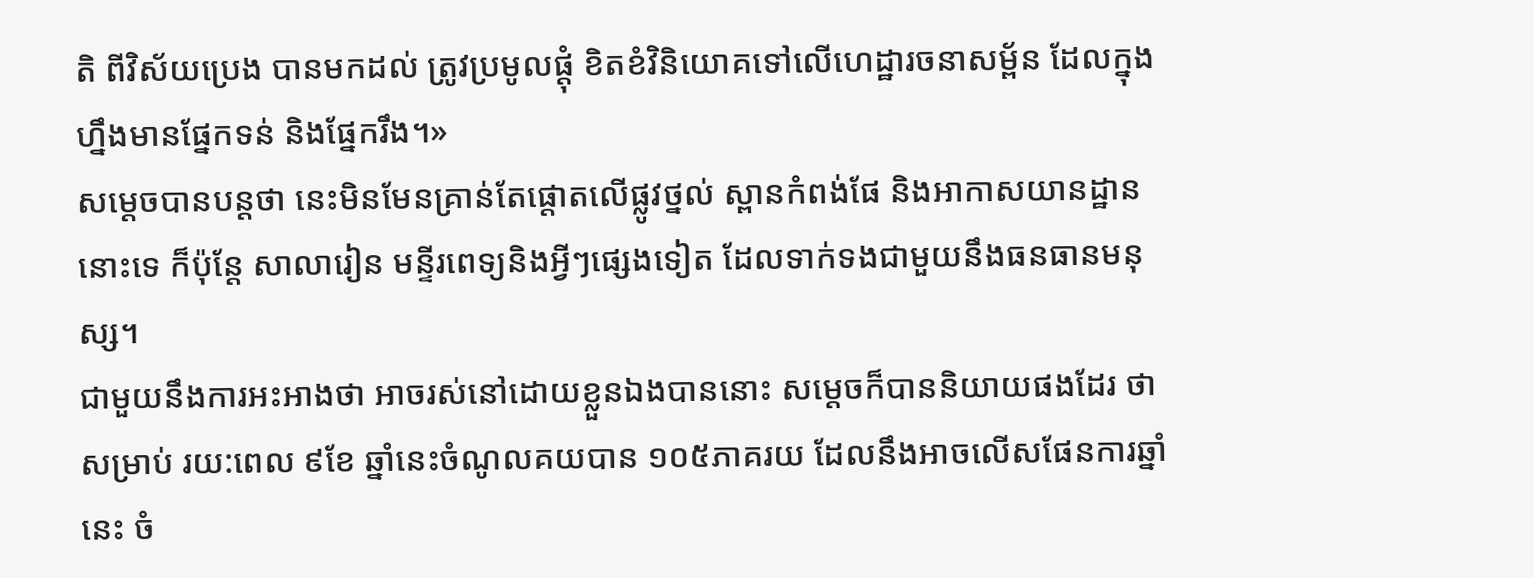តិ ពីវិស័យប្រេង បានមកដល់ ត្រូវប្រមូលផ្តុំ ខិតខំវិនិយោគទៅលើហេដ្ឋារចនាសម្ព័ន ដែលក្នុងហ្នឹងមានផ្នែកទន់ និងផ្នែករឹង។»
សម្ដេចបានបន្តថា នេះមិនមែនគ្រាន់តែផ្តោតលើផ្លូវថ្នល់ ស្ពានកំពង់ផែ និងអាកាសយានដ្ឋាន នោះទេ ក៏ប៉ុន្តែ សាលារៀន មន្ទីរពេទ្យនិងអ្វីៗផ្សេងទៀត ដែលទាក់ទងជាមួយនឹងធនធានមនុស្ស។
ជាមួយនឹងការអះអាងថា អាចរស់នៅដោយខ្លួនឯងបាននោះ សម្តេចក៏បាននិយាយផងដែរ ថាសម្រាប់ រយ:ពេល ៩ខែ ឆ្នាំនេះចំណូលគយបាន ១០៥ភាគរយ ដែលនឹងអាចលើសផែនការឆ្នាំនេះ ចំ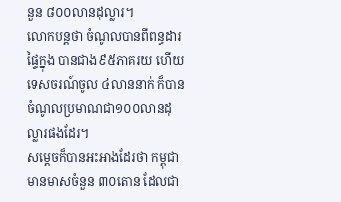នួន ៨០០លានដុល្លារ។
លោកបន្តថា ចំណូលបានពីពន្ធដារផ្ទៃក្នុង បានជាង៩៥ភាគរយ ហើយទេសចរណ៍ចូល ៤លាននាក់ ក៏បានចំណូលប្រមាណជា១០០លានដុល្លារផងដែរ។
សម្តេចក៏បានអះអាងដែរថា កម្ពុជា មានមាសចំនួន ៣០តោន ដែលជា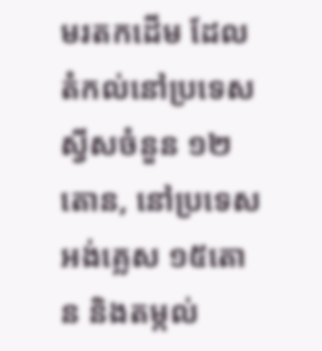មរតកដើម ដែលតំកល់នៅប្រទេសស្វីសចំនួន ១២តោន, នៅប្រទេសអង់គ្លេស ១៥តោន និងតម្កល់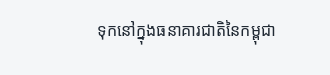ទុកនៅក្នុងធនាគារជាតិនៃកម្ពុជា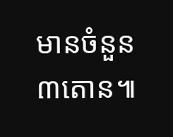មានចំនួន ៣តោន៕